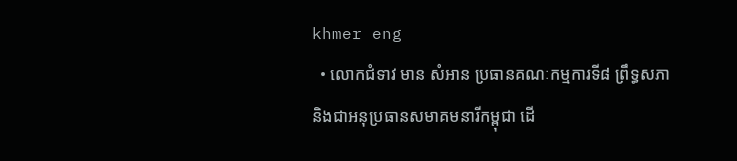khmer eng
  • លោកជំទាវ មាន សំអាន ប្រធានគណៈកម្មការទី៨ ព្រឹទ្ធសភា និងជាអនុប្រធានសមាគមនារីកម្ពុជា ដើ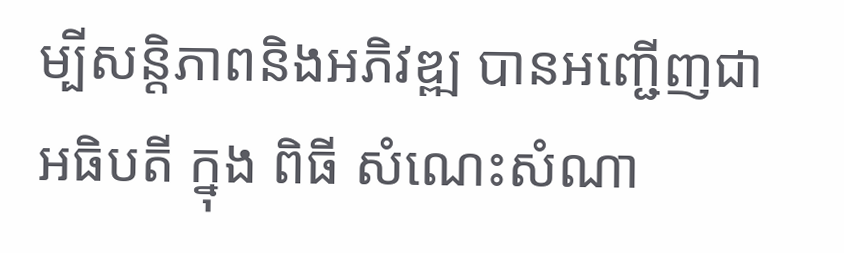ម្បីសន្តិភាពនិងអភិវឌ្ឍ បានអញ្ជើញជាអធិបតី ក្នុង ពិធី សំណេះសំណា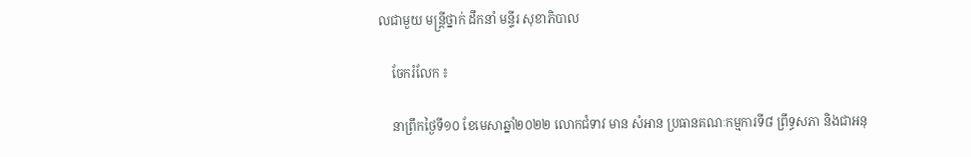លជាមួយ មន្ត្រីថ្នាក់ ដឹកនាំ មន្ទីរ សុខាភិបាល

    ចែករំលែក ៖

    នាព្រឹកថ្ងៃទី១០ ខែមេសាឆ្នាំ២០២២ លោកជំទាវ មាន សំអាន ប្រធានគណៈកម្មការទី៨ ព្រឹទ្ធសភា និងជាអនុ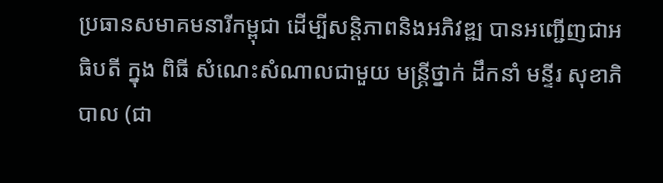ប្រធានសមាគមនារីកម្ពុជា ដើម្បីសន្តិភាពនិងអភិវឌ្ឍ បានអញ្ជើញជាអធិបតី ក្នុង ពិធី សំណេះសំណាលជាមួយ មន្ត្រីថ្នាក់ ដឹកនាំ មន្ទីរ សុខាភិបាល (ជា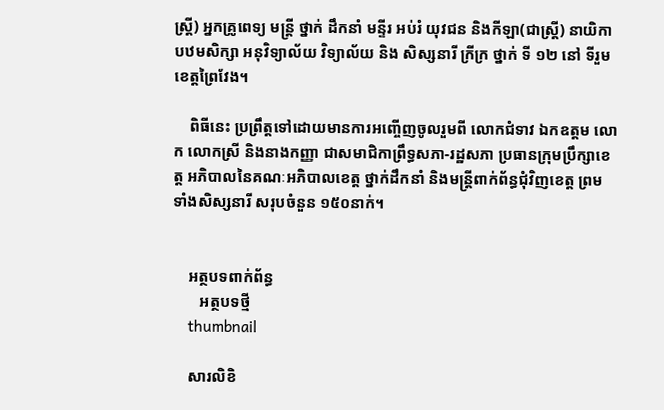ស្រ្តី) អ្នកគ្រូពេទ្យ មន្រ្តី ថ្នាក់ ដឹកនាំ មន្ទីរ អប់រំ យុវជន និងកីឡា(ជាស្រ្តី) នាយិកា បឋមសិក្សា អនុវិទ្យាល័យ វិទ្យាល័យ និង សិស្សនារី ក្រីក្រ ថ្នាក់ ទី ១២ នៅ ទីរួមខេត្តព្រៃវែង។

    ពិធីនេះ ប្រព្រឹត្តទៅដោយមានការអញ្ចើញចូលរួមពី លោកជំទាវ ឯកឧត្តម លោក លោកស្រី និងនាងកញ្ញា ជាសមាជិកាព្រឹទ្ធសភា-រដ្ឋសភា ប្រធានក្រុមប្រឹក្សាខេត្ត អភិបាលនៃគណៈអភិបាលខេត្ត ថ្នាក់ដឹកនាំ និងមន្ត្រីពាក់ព័ន្ធជុំវិញខេត្ត ព្រមទាំងសិស្សនារី សរុបចំនួន ១៥០នាក់។


    អត្ថបទពាក់ព័ន្ធ
       អត្ថបទថ្មី
    thumbnail

    សារលិខិ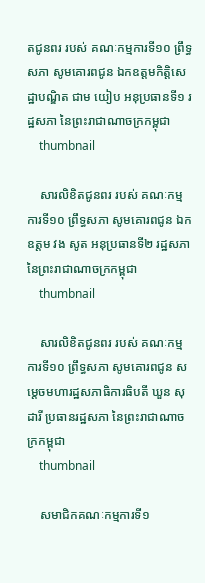តជូនពរ របស់ គណៈកម្មការទី១០ ព្រឹទ្ធសភា សូមគោរពជូន ឯកឧត្តមកិត្តិសេដ្ឋាបណ្ឌិត ជាម យៀប អនុប្រធានទី១ រដ្ឋសភា នៃព្រះរាជាណាចក្រកម្ពុជា
    thumbnail

    សារលិខិតជូនពរ របស់ គណៈកម្មការទី១០ ព្រឹទ្ធសភា សូមគោរពជូន ឯកឧត្តម វង សូត អនុប្រធានទី២ រដ្ឋសភា នៃព្រះរាជាណាចក្រកម្ពុជា
    thumbnail

    សារលិខិតជូនពរ របស់ គណៈកម្មការទី១០ ព្រឹទ្ធសភា សូមគោរពជូន សម្តេចមហារដ្ឋសភាធិការធិបតី ឃួន សុដារី ប្រធានរដ្ឋសភា នៃព្រះរាជាណាចក្រកម្ពុជា
    thumbnail

    សមាជិកគណៈកម្មការទី១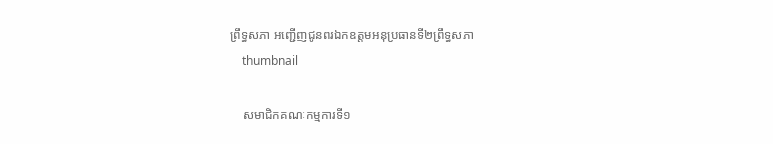ព្រឹទ្ធសភា អញ្ជើញជូនពរឯកឧត្តមអនុប្រធានទី២ព្រឹទ្ធសភា
    thumbnail

    សមាជិកគណៈកម្មការទី១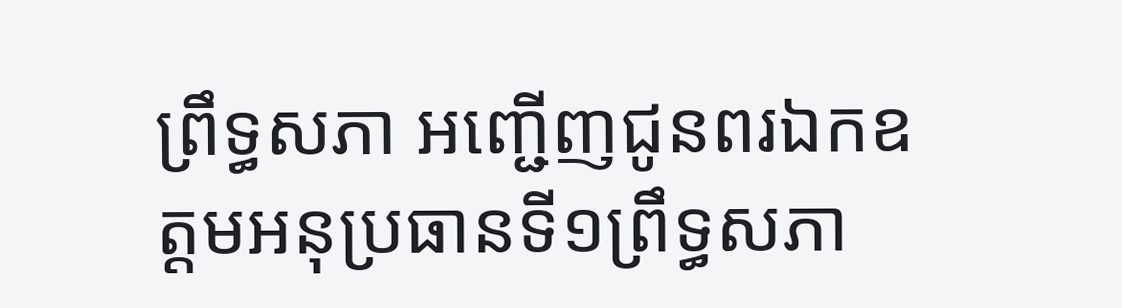ព្រឹទ្ធសភា អញ្ជើញជូនពរឯកឧត្តមអនុប្រធានទី១ព្រឹទ្ធសភា